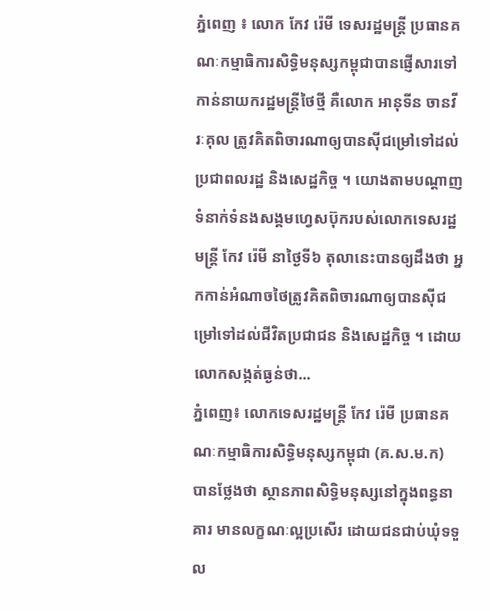ភ្នំពេញ ៖ លោក កែវ រ៉េមី ទេសរដ្ឋមន្រ្តី ប្រធានគណៈកម្មាធិការសិទ្ធិមនុស្សកម្ពុជាបានផ្ញើសារទៅកាន់នាយករដ្ឋមន្រ្តីថៃថ្មី គឺលោក អានុទីន ចានវីរៈគុល ត្រូវគិតពិចារណាឲ្យបានស៊ីជម្រៅទៅដល់ប្រជាពលរដ្ឋ និងសេដ្ឋកិច្ច ។ យោងតាមបណ្តាញទំនាក់ទំនងសង្គមហ្វេសប៊ុករបស់លោកទេសរដ្ឋមន្រ្តី កែវ រ៉េមី នាថ្ងៃទី៦ តុលានេះបានឲ្យដឹងថា អ្នកកាន់អំណាចថៃត្រូវគិតពិចារណាឲ្យបានស៊ីជម្រៅទៅដល់ជីវិតប្រជាជន និងសេដ្ឋកិច្ច ។ ដោយលោកសង្កត់ធ្ងន់ថា...
ភ្នំពេញ៖ លោកទេសរដ្ឋមន្ដ្រី កែវ រ៉េមី ប្រធានគណៈកម្មាធិការសិទ្ធិមនុស្សកម្ពុជា (គ.ស.ម.ក) បានថ្លែងថា ស្ថានភាពសិទ្ធិមនុស្សនៅក្នុងពន្ធនាគារ មានលក្ខណៈល្អប្រសើរ ដោយជនជាប់ឃុំទទួល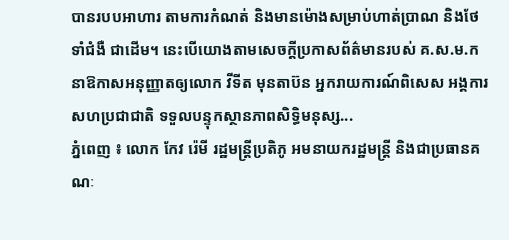បានរបបអាហារ តាមការកំណត់ និងមានម៉ោងសម្រាប់ហាត់ប្រាណ និងថែទាំជំងឺ ជាដើម។ នេះបើយោងតាមសេចក្ដីប្រកាសព័ត៌មានរបស់ គ.ស.ម.ក នាឱកាសអនុញ្ញាតឲ្យលោក វីទីត មុនតាប៊ន អ្នករាយការណ៍ពិសេស អង្គការសហប្រជាជាតិ ទទួលបន្ទុកស្ថានភាពសិទ្ធិមនុស្ស...
ភ្នំពេញ ៖ លោក កែវ រ៉េមី រដ្ឋមន្រ្តីប្រតិភូ អមនាយករដ្ឋមន្ត្រី និងជាប្រធានគណៈ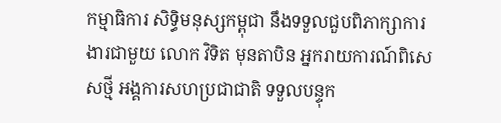កម្មាធិការ សិទ្ធិមនុស្សកម្ពុជា នឹងទទួលជួបពិភាក្សាការងារជាមួយ លោក វិទិត មុនតាបិន អ្នករាយការណ៍ពិសេសថ្មី អង្គការសហប្រជាជាតិ ទទួលបន្ទុក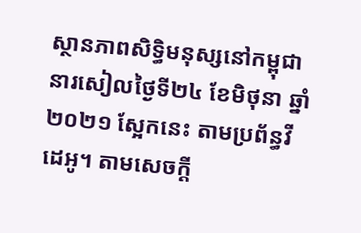ស្ថានភាពសិទ្ធិមនុស្សនៅកម្ពុជា នារសៀលថ្ងៃទី២៤ ខែមិថុនា ឆ្នាំ២០២១ ស្អែកនេះ តាមប្រព័ន្ធវីដេអូ។ តាមសេចក្ដី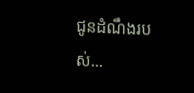ជូនដំណឹងរបស់...